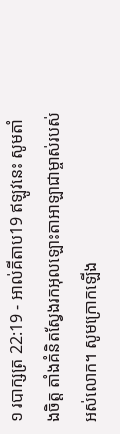១ របាក្សត្រ 22:19 - អាល់គីតាប19 ឥឡូវនេះ សូមតាំងចិត្ត តាំងគំនិតស្វែងរកអុលឡោះតាអាឡាជាម្ចាស់របស់អស់លោក។ សូមក្រោកឡើង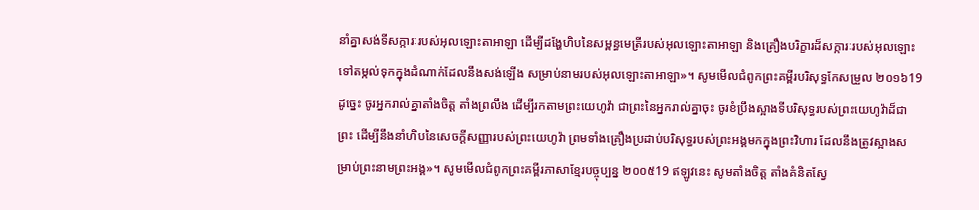នាំគ្នាសង់ទីសក្ការៈរបស់អុលឡោះតាអាឡា ដើម្បីដង្ហែហិបនៃសម្ពន្ធមេត្រីរបស់អុលឡោះតាអាឡា និងគ្រឿងបរិក្ខារដ៏សក្ការៈរបស់អុលឡោះទៅតម្កល់ទុកក្នុងដំណាក់ដែលនឹងសង់ឡើង សម្រាប់នាមរបស់អុលឡោះតាអាឡា»។ សូមមើលជំពូកព្រះគម្ពីរបរិសុទ្ធកែសម្រួល ២០១៦19 ដូច្នេះ ចូរអ្នករាល់គ្នាតាំងចិត្ត តាំងព្រលឹង ដើម្បីរកតាមព្រះយេហូវ៉ា ជាព្រះនៃអ្នករាល់គ្នាចុះ ចូរខំប្រឹងស្អាងទីបរិសុទ្ធរបស់ព្រះយេហូវ៉ាដ៏ជាព្រះ ដើម្បីនឹងនាំហិបនៃសេចក្ដីសញ្ញារបស់ព្រះយេហូវ៉ា ព្រមទាំងគ្រឿងប្រដាប់បរិសុទ្ធរបស់ព្រះអង្គមកក្នុងព្រះវិហារ ដែលនឹងត្រូវស្អាងសម្រាប់ព្រះនាមព្រះអង្គ»។ សូមមើលជំពូកព្រះគម្ពីរភាសាខ្មែរបច្ចុប្បន្ន ២០០៥19 ឥឡូវនេះ សូមតាំងចិត្ត តាំងគំនិតស្វែ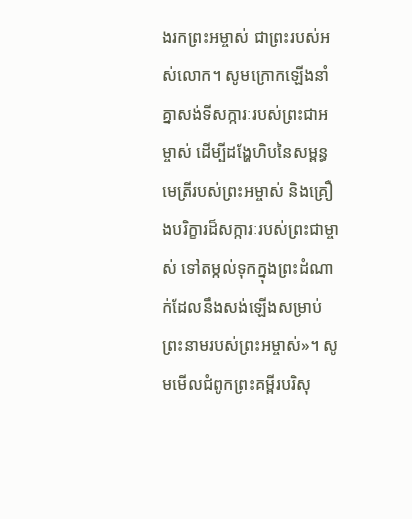ងរកព្រះអម្ចាស់ ជាព្រះរបស់អស់លោក។ សូមក្រោកឡើងនាំគ្នាសង់ទីសក្ការៈរបស់ព្រះជាអម្ចាស់ ដើម្បីដង្ហែហិបនៃសម្ពន្ធមេត្រីរបស់ព្រះអម្ចាស់ និងគ្រឿងបរិក្ខារដ៏សក្ការៈរបស់ព្រះជាម្ចាស់ ទៅតម្កល់ទុកក្នុងព្រះដំណាក់ដែលនឹងសង់ឡើងសម្រាប់ព្រះនាមរបស់ព្រះអម្ចាស់»។ សូមមើលជំពូកព្រះគម្ពីរបរិសុ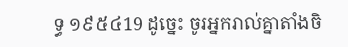ទ្ធ ១៩៥៤19 ដូច្នេះ ចូរអ្នករាល់គ្នាតាំងចិ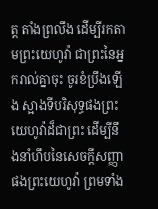ត្ត តាំងព្រលឹង ដើម្បីរកតាមព្រះយេហូវ៉ា ជាព្រះនៃអ្នករាល់គ្នាចុះ ចូរខំប្រឹងឡើង ស្អាងទីបរិសុទ្ធផងព្រះយេហូវ៉ាដ៏ជាព្រះ ដើម្បីនឹងនាំហឹបនៃសេចក្ដីសញ្ញាផងព្រះយេហូវ៉ា ព្រមទាំង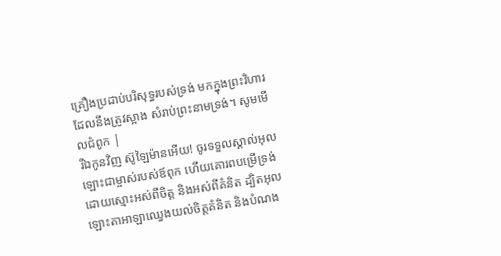គ្រឿងប្រដាប់បរិសុទ្ធរបស់ទ្រង់ មកក្នុងព្រះវិហារ ដែលនឹងត្រូវស្អាង សំរាប់ព្រះនាមទ្រង់។ សូមមើលជំពូក |
រីឯកូនវិញ ស៊ូឡៃម៉ានអើយ! ចូរទទួលស្គាល់អុលឡោះជាម្ចាស់របស់ឪពុក ហើយគោរពបម្រើទ្រង់ដោយស្មោះអស់ពីចិត្ត និងអស់ពីគំនិត ដ្បិតអុលឡោះតាអាឡាឈ្វេងយល់ចិត្តគំនិត និងបំណង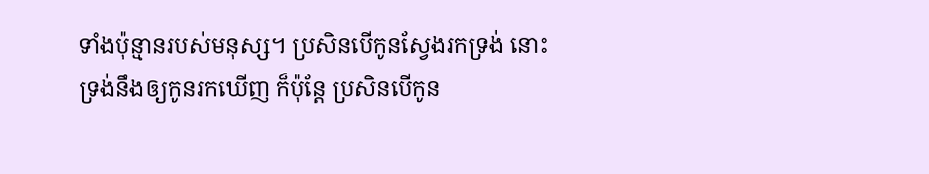ទាំងប៉ុន្មានរបស់មនុស្ស។ ប្រសិនបើកូនស្វែងរកទ្រង់ នោះទ្រង់នឹងឲ្យកូនរកឃើញ ក៏ប៉ុន្តែ ប្រសិនបើកូន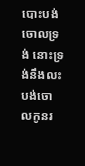បោះបង់ចោលទ្រង់ នោះទ្រង់នឹងលះបង់ចោលកូនរ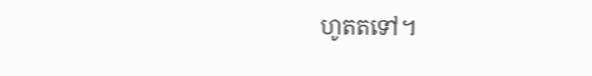ហូតតទៅ។